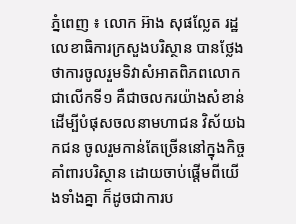ភ្នំពេញ ៖ លោក អ៊ាង សុផល្លែត រដ្ឋលេខាធិការក្រសួងបរិស្ថាន បានថ្លែងថាការចូលរួមទិវាសំអាតពិភពលោក ជាលើកទី១ គឺជាចលករយ៉ាងសំខាន់ ដើម្បីបំផុសចលនាមហាជន វិស័យឯកជន ចូលរួមកាន់តែច្រើននៅក្នុងកិច្ចគាំពារបរិស្ថាន ដោយចាប់ផ្តើមពីយើងទាំងគ្នា ក៏ដូចជាការប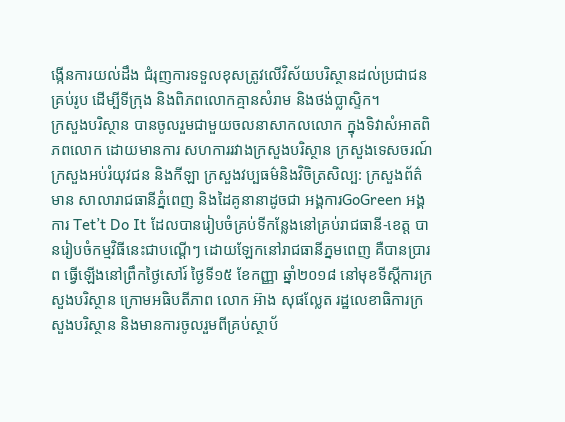ង្កើនការយល់ដឹង ជំរុញការទទួលខុសត្រូវលើវិស័យបរិស្ថានដល់ប្រជាជនគ្រប់រូប ដើម្បីទីក្រុង និងពិភពលោកគ្មានសំរាម និងថង់ប្លាស្ទិក។
ក្រសួងបរិស្ថាន បានចូលរួមជាមួយចលនាសាកលលោក ក្នុងទិវាសំអាតពិភពលោក ដោយមានការ សហការរវាងក្រសួងបរិស្ថាន ក្រសួងទេសចរណ៍ ក្រសួងអប់រំយុវជន និងកីឡា ក្រសួងវប្បធម៌និងវិចិត្រសិល្ប: ក្រសួងព័ត៌មាន សាលារាជធានីភ្នំពេញ និងដៃគូនានាដូចជា អង្គការGoGreen អង្គការ Tet’t Do It ដែលបានរៀបចំគ្រប់ទីកន្លែងនៅគ្រប់រាជធានី-ខេត្ត បានរៀបចំកម្មវិធីនេះជាបណ្តើៗ ដោយឡែកនៅរាជធានីភ្នមពេញ គឺបានប្រារព ធ្វើឡើងនៅព្រឹកថ្ងៃសៅរ៍ ថ្ងៃទី១៥ ខែកញ្ញា ឆ្នាំ២០១៨ នៅមុខទីស្តីការក្រសួងបរិស្ថាន ក្រោមអធិបតីភាព លោក អ៊ាង សុផល្លែត រដ្ឋលេខាធិការក្រសួងបរិស្ថាន និងមានការចូលរួមពីគ្រប់ស្ថាប័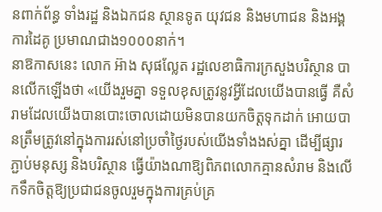នពាក់ព័ន្ធ ទាំងរដ្ឋ និងឯកជន ស្ថានទូត យុវជន និងមហាជន និងអង្គការដៃគូ ប្រមាណជាង១០០០នាក់។
នាឱកាសនេះ លោក អ៊ាង សុផល្លែត រដ្ឋលេខាធិការក្រសួងបរិស្ថាន បានលើកឡើងថា «យើងរួមគ្នា ទទួលខុសត្រូវនូវអ្វីដែលយើងបានធ្វើ គឺសំរាមដែលយើងបានបោះចោលដោយមិនបានយកចិត្តទុកដាក់ អោយបានត្រឹមត្រូវនៅក្នុងការរស់នៅប្រចាំថ្ងៃរបស់យើងទាំងងស់គ្នា ដើម្បីផ្សារភ្ជាប់មនុស្ស និងបរិស្ថាន ធ្វើយ៉ាងណាឱ្យពិភពលោកគ្មានសំរាម និងលើកទឹកចិត្តឱ្យប្រជាជនចូលរួមក្នុងការគ្រប់គ្រ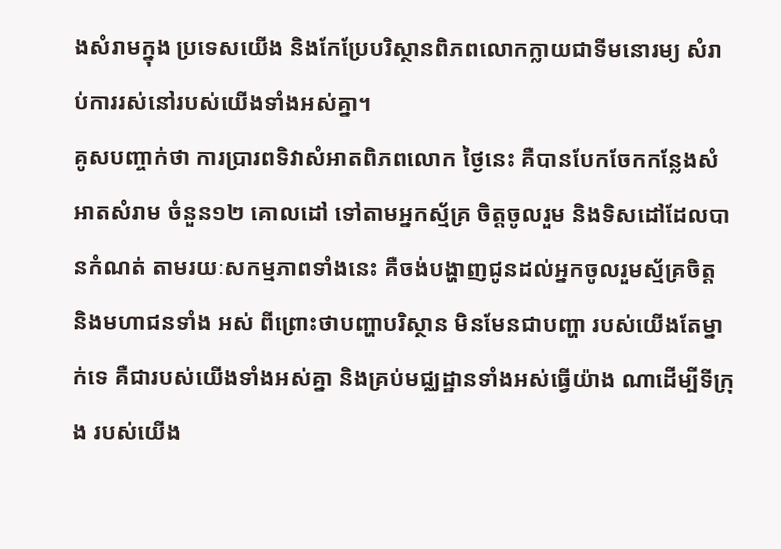ងសំរាមក្នុង ប្រទេសយើង និងកែប្រែបរិស្ថានពិភពលោកក្លាយជាទីមនោរម្យ សំរាប់ការរស់នៅរបស់យើងទាំងអស់គ្នា។
គូសបញ្ចាក់ថា ការប្រារពទិវាសំអាតពិភពលោក ថ្ងៃនេះ គឺបានបែកចែកកន្លែងសំអាតសំរាម ចំនួន១២ គោលដៅ ទៅតាមអ្នកស្ម័គ្រ ចិត្តចូលរួម និងទិសដៅដែលបានកំណត់ តាមរយៈសកម្មភាពទាំងនេះ គឺចង់បង្ហាញជូនដល់អ្នកចូលរួមស្ម័គ្រចិត្ត និងមហាជនទាំង អស់ ពីព្រោះថាបញ្ហាបរិស្ថាន មិនមែនជាបញ្ហា របស់យើងតែម្នាក់ទេ គឺជារបស់យើងទាំងអស់គ្នា និងគ្រប់មជ្ឈដ្ឋានទាំងអស់ធ្វើយ៉ាង ណាដើម្បីទីក្រុង របស់យើង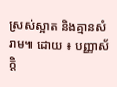ស្រស់ស្អាត និងគ្មានសំរាម៕ ដោយ ៖ បញ្ញាស័ក្តិ